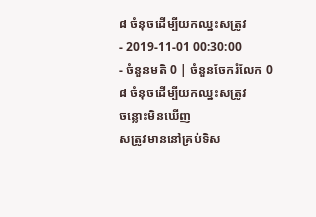៨ ចំនុចដើម្បីយកឈ្នះសត្រូវ
- 2019-11-01 00:30:00
- ចំនួនមតិ 0 | ចំនួនចែករំលែក 0
៨ ចំនុចដើម្បីយកឈ្នះសត្រូវ
ចន្លោះមិនឃើញ
សត្រូវមាននៅគ្រប់ទិស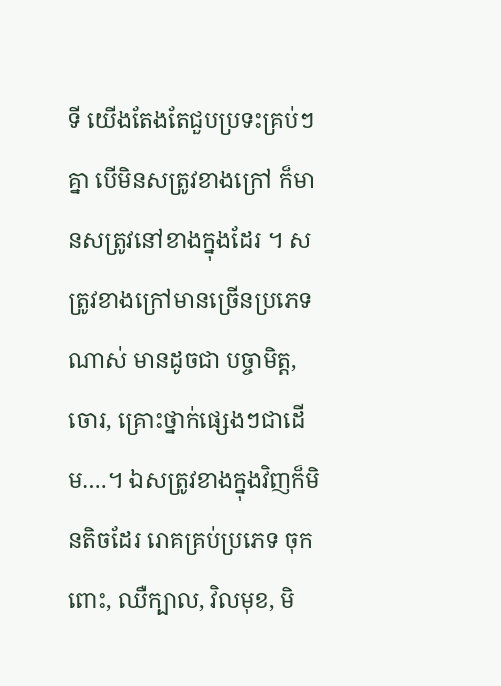ទី យើងតែងតែជួបប្រទះគ្រប់ៗគ្នា បើមិនសត្រូវខាងក្រៅ ក៏មានសត្រូវនៅខាងក្នុងដែរ ។ សត្រូវខាងក្រៅមានច្រើនប្រភេទណាស់ មានដូចជា បច្ចាមិត្ត, ចោរ, គ្រោះថ្នាក់ផ្សេងៗជាដើម….។ ឯសត្រូវខាងក្នុងវិញក៏មិនតិចដែរ រោគគ្រប់ប្រភេទ ចុកពោះ, ឈឺក្បាល, វិលមុខ, មិ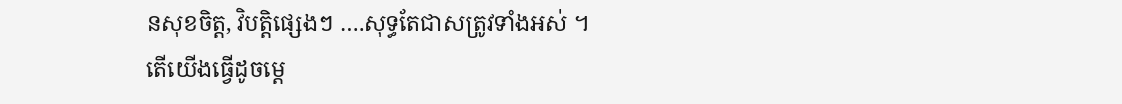នសុខចិត្ត, វិបត្តិផ្សេងៗ ….សុទ្ធតែជាសត្រូវទាំងអស់ ។
តើយើងធ្វើដូចម្ដេ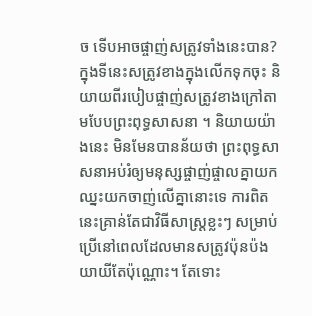ច ទើបអាចផ្ចាញ់សត្រូវទាំងនេះបាន?
ក្នុងទីនេះសត្រូវខាងក្នុងលើកទុកចុះ និយាយពីរបៀបផ្ចាញ់សត្រូវខាងក្រៅតាមបែបព្រះពុទ្ធសាសនា ។ និយាយយ៉ាងនេះ មិនមែនបានន័យថា ព្រះពុទ្ធសាសនាអប់រំឲ្យមនុស្សផ្ចាញ់ផ្ចាលគ្នាយកឈ្នះយកចាញ់លើគ្នានោះទេ ការពិតនេះគ្រាន់តែជាវិធីសាស្រ្ដខ្លះៗ សម្រាប់ប្រើនៅពេលដែលមានសត្រូវប៉ុនប៉ងយាយីតែប៉ុណ្ណោះ។ តែទោះ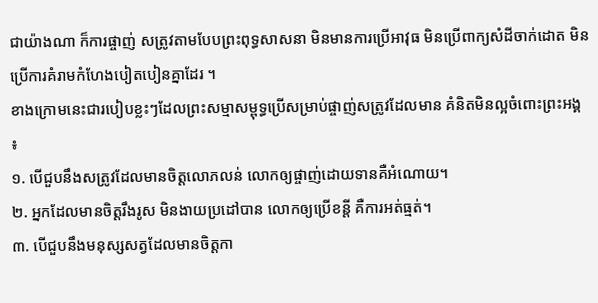ជាយ៉ាងណា ក៏ការផ្ចាញ់ សត្រូវតាមបែបព្រះពុទ្ធសាសនា មិនមានការប្រើអាវុធ មិនប្រើពាក្យសំដីចាក់ដោត មិនប្រើការគំរាមកំហែងបៀតបៀនគ្នាដែរ ។
ខាងក្រោមនេះជារបៀបខ្លះៗដែលព្រះសម្មាសម្ពុទ្ធប្រើសម្រាប់ផ្ចាញ់សត្រូវដែលមាន គំនិតមិនល្អចំពោះព្រះអង្គ ៖
១. បើជួបនឹងសត្រូវដែលមានចិត្តលោភលន់ លោកឲ្យផ្ចាញ់ដោយទានគឺអំណោយ។
២. អ្នកដែលមានចិត្តរឹងរូស មិនងាយប្រដៅបាន លោកឲ្យប្រើខន្ដី គឺការអត់ធ្មត់។
៣. បើជួបនឹងមនុស្សសត្វដែលមានចិត្តកា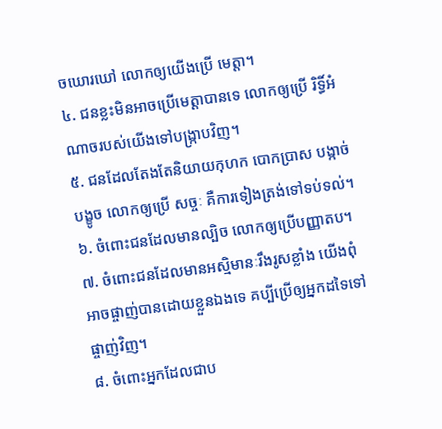ចឃោរឃៅ លោកឲ្យយើងប្រើ មេត្តា។
៤. ជនខ្លះមិនអាចប្រើមេត្តាបានទេ លោកឲ្យប្រើ រិទ្ធិ៍អំណាចរបស់យើងទៅបង្រ្កាបវិញ។
៥. ជនដែលតែងតែនិយាយកុហក បោកប្រាស បង្កាច់បង្ខូច លោកឲ្យប្រើ សច្ចៈ គឺការទៀងត្រង់ទៅទប់ទល់។
៦. ចំពោះជនដែលមានល្បិច លោកឲ្យប្រើបញ្ញាតប។
៧. ចំពោះជនដែលមានអស្មិមានៈរឹងរូសខ្លាំង យើងពុំអាចផ្ចាញ់បានដោយខ្លួនឯងទេ គប្បីប្រើឲ្យអ្នកដទៃទៅផ្ចាញ់វិញ។
៨. ចំពោះអ្នកដែលជាប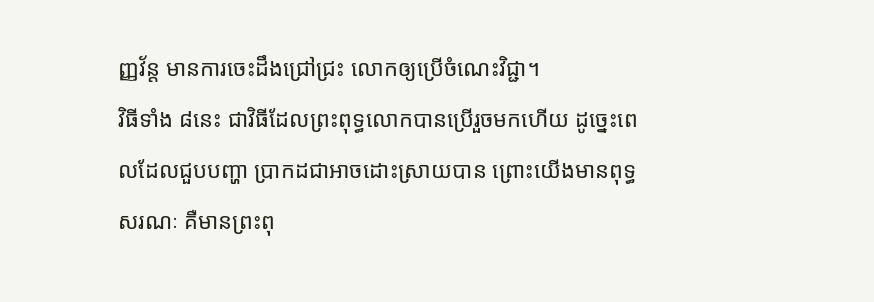ញ្ញវ័ន្ត មានការចេះដឹងជ្រៅជ្រះ លោកឲ្យប្រើចំណេះវិជ្ជា។
វិធីទាំង ៨នេះ ជាវិធីដែលព្រះពុទ្ធលោកបានប្រើរួចមកហើយ ដូច្នេះពេលដែលជួបបញ្ហា ប្រាកដជាអាចដោះស្រាយបាន ព្រោះយើងមានពុទ្ធសរណៈ គឺមានព្រះពុ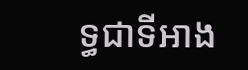ទ្ធជាទីអាង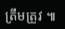ត្រឹមត្រូវ ៕